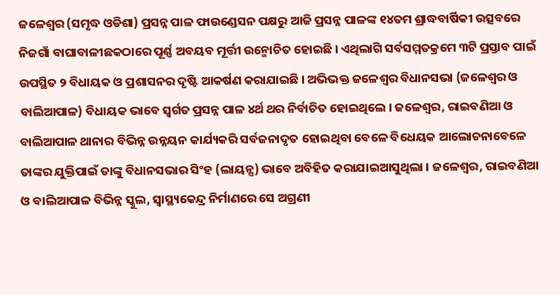ଜଳେଶ୍ୱର (ସମୃଦ୍ଧ ଓଡିଶା) ପ୍ରସନ୍ନ ପାଳ ଫାଉଣ୍ଡେସନ ପକ୍ଷରୁ ଆଜି ପ୍ରସନ୍ନ ପାଳଙ୍କ ୧୪ତମ ଶ୍ରାଦ୍ଧବାର୍ଷିକୀ ଉତ୍ସବରେ ନିଜଗାଁ ବାଘାବାଳୀଛକଠାରେ ପୂର୍ଣ୍ଣ ଅବୟବ ମୂର୍ତ୍ତୀ ଉନ୍ମୋଚିତ ହୋଇଛି । ଏଥିଲାଗି ସର୍ବସମ୍ମତକ୍ରମେ ୩ଟି ପ୍ରସ୍ତାବ ପାଇଁ ଉପସ୍ଥିତ ୨ ବିଧାୟକ ଓ ପ୍ରଶାସନର ଦୃଷ୍ଟି ଆକର୍ଷଣ କରାଯାଇଛି । ଅଭିଭକ୍ତ ଜଳେଶ୍ୱର ବିଧାନସଭା (ଜଳେଶ୍ୱର ଓ ବାଲିଆପାଳ) ବିଧାୟକ ଭାବେ ସ୍ୱର୍ଗତ ପ୍ରସନ୍ନ ପାଳ ୪ର୍ଥ ଥର ନିର୍ବାଚିତ ହୋଇଥିଲେ । ଜଳେଶ୍ୱର, ରାଇବଣିଆ ଓ ବାଲିଆପାଳ ଥାନାର ବିଭିନ୍ନ ଉନ୍ନୟନ କାର୍ଯ୍ୟକରି ସର୍ବଜନାଦୃତ ହୋଇଥିବା ବେଳେ ବିଧେୟକ ଆଲୋଚନାବେଳେ ତାଙ୍କର ଯୁକ୍ତିପାଇଁ ତାଙ୍କୁ ବିଧାନସଭାର ସିଂହ (ଲାୟନ୍ସ) ଭାବେ ଅବିହିତ କରାଯାଇଆସୁଥିଲା । ଜଳେଶ୍ୱର, ରାଇବଣିଆ ଓ ବାଲିଆପାଳ ବିଭିନ୍ନ ସ୍କୁଲ, ସ୍ୱାସ୍ଥ୍ୟକେନ୍ଦ୍ର ନିର୍ମାଣରେ ସେ ଅଗ୍ରଣୀ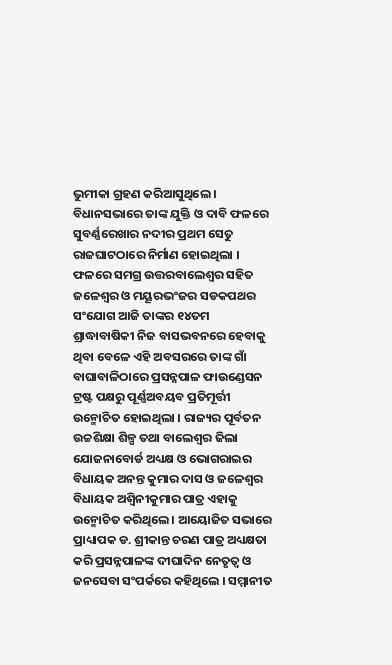ଭୁମୀକା ଗ୍ରହଣ କରିଆସୁଥିଲେ । ବିଧାନସଭାରେ ତାଙ୍କ ଯୁକ୍ତି ଓ ଦାବି ଫଳରେ ସୁବର୍ଣ୍ଣରେଖାର ନଦୀର ପ୍ରଥମ ସେତୁ ରାଜଘାଟଠାରେ ନିର୍ମାଣ ହୋଇଥିଲା । ଫଳରେ ସମଗ୍ର ଉତ୍ତରବାଲେଶ୍ୱର ସହିତ ଜଳେଶ୍ୱର ଓ ମୟୂରଭଂଜର ସଡକପଥର ସଂଯୋଗ ଆଜି ତାଙ୍କର ୧୪ତମ ଶ୍ରାଦ୍ଧାବାଷିକୀ ନିଜ ବାସଭବନରେ ହେବାକୁ ଥିବା ବେଳେ ଏହି ଅବସରରେ ତାଙ୍କ ଗାଁ ବାଘାବାଳିଠାରେ ପ୍ରସନ୍ନପାଳ ଫାଉଣ୍ଡେସନ ଟ୍ରଷ୍ଟ ପକ୍ଷରୁ ପୂର୍ଣ୍ଣଅବୟବ ପ୍ରତିମୂର୍ତ୍ତୀ ଉନ୍ମୋଚିତ ହୋଇଥିଲା । ରାଜ୍ୟର ପୂର୍ବତନ ଉଚ୍ଚଶିକ୍ଷା ଶିଳ୍ପ ତଥା ବାଲେଶ୍ୱର ଜିଲା ଯୋଜନାବୋର୍ଡ ଅଧ୍ୟକ୍ଷ ଓ ଭୋଗରାଇର ବିଧାୟକ ଅନନ୍ତ କୁମାର ଦାସ ଓ ଜଳେଶ୍ୱର ବିଧାୟକ ଅଶ୍ୱିନୀକୁମାର ପାତ୍ର ଏହାକୁ ଉନ୍ମୋଚିତ କରିଥିଲେ । ଆୟୋଜିତ ସଭାରେ ପ୍ରାଧ୍ୟାପକ ଡ. ଶ୍ରୀକାନ୍ତ ଚରଣ ପାତ୍ର ଅଧ୍ୟକ୍ଷତା କରି ପ୍ରସନ୍ନପାଳଙ୍କ ଦୀଘାଦିନ ନେତୃତ୍ୱ ଓ ଜନସେବା ସଂପର୍କରେ କହିଥିଲେ । ସମ୍ମାନୀତ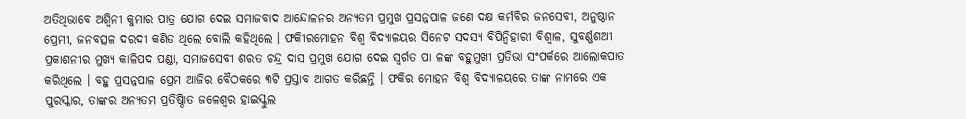ଅତିଥିଭାବେ ଅଶ୍ୱିନୀ କୁମାର ପାତ୍ର ଯୋଗ ଦେଇ ସମାଜବାଦ ଆନ୍ଦୋଳନର ଅନ୍ୟତମ ପ୍ରମୁଖ ପ୍ରସନ୍ନପାଳ ଜଣେ ଦକ୍ଷ କର୍ମବିର ଜନସେବୀ, ଅନୁଷ୍ଠାନ ପ୍ରେମୀ, ଜନବତ୍ସଳ ଦରଦୀ କଣିଡ ଥିଲେ ବୋଲି କହିଥିଲେ । ଫକିୀରମୋହନ ବିଶ୍ୱ ବିଦ୍ୟାଳୟର ସିନେଟ ସଦସ୍ୟ ବିପିନ୍ବିହାରୀ ବିଶ୍ୱାଳ, ସୁବର୍ଣ୍ଣଶଅୀ ପ୍ରକାଶନୀର ମୁଖ୍ୟ କାଳିପଦ ପଣ୍ଡା, ସମାଜସେବୀ ଶରତ ଚନ୍ଦ୍ର ଦାସ ପ୍ରମୁଖ ଯୋଗ ଦେଇ ସ୍ୱର୍ଗତ ପା ଳଙ୍କ ବହୁମୁଖୀ ପ୍ରତିଭା ସଂପର୍କରେ ଆଲୋକପାତ କରିଥିଲେ । ବହୁ ପ୍ରସନ୍ନପାଳ ପ୍ରେମ ଆଜିର ବୈଠକରେ ୩ଟି ପ୍ରସ୍ତାବ ଆଗତ କରିଛନ୍ତି । ଫକିର ମୋହନ ବିଶ୍ୱ ବିଦ୍ୟାଳୟରେ ତାଙ୍କ ନାମରେ ଏକ ପୁରସ୍କାର, ତାଙ୍କର ଅନ୍ୟତମ ପ୍ରତିଷ୍ଠାିତ ଜଳେଶ୍ୱର ହାଇସ୍କୁଲ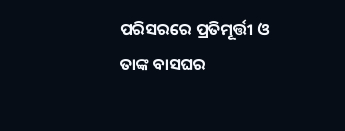ପରିସରରେ ପ୍ରତିମୂର୍ତ୍ତୀ ଓ ତାଙ୍କ ବାସଘର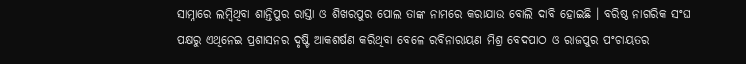ସାମ୍ନାରେ ଲମ୍ବିଥିବା ଶାନ୍ତିପୁର ରାସ୍ତା ଓ ଶିଖରପୁର ପୋଲ ତାଙ୍କ ନାମରେ କରାଯାଉ ବୋଲି ଦାବି ହୋଇଛି । ବରିଷ୍ଠ ନାଗରିକ ସଂଘ ପକ୍ଷରୁ ଏଥିନେଇ ପ୍ରଶାସନର ଦୃଷ୍ଟି ଆକଶର୍ଷଣ କରିଥିବା ବେଳେ ରବିନାରାୟଣ ମିଶ୍ର ବେଦପାଠ ଓ ରାଜପୁର ପଂଚାୟତର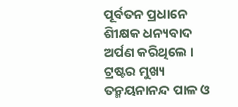ପୂର୍ବତନ ପ୍ରଧାନେ ଶିୀକ୍ଷକ ଧନ୍ୟବାଦ ଅର୍ପଣ କରିଥିଲେ । ଟ୍ରଷ୍ଟର ମୁଖ୍ୟ ତନ୍ମୟନାନନ୍ଦ ପାଳ ଓ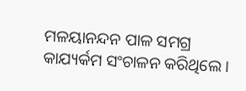ମଳୟାନନ୍ଦନ ପାଳ ସମଗ୍ର କାଯ୍ୟର୍କମ ସଂଚାଳନ କରିଥିଲେ ।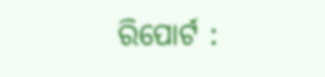ରିପୋର୍ଟ :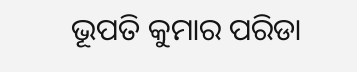ଭୂପତି କୁମାର ପରିଡା